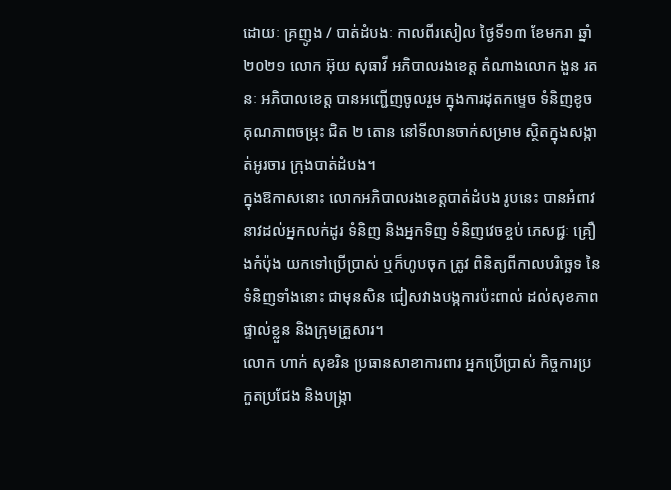ដោយៈ គ្រញូង / បាត់ដំបងៈ កាលពីរសៀល ថ្ងៃទី១៣ ខែមករា ឆ្នាំ២០២១ លោក អ៊ុយ សុធាវី អភិបាលរងខេត្ត តំណាងលោក ងួន រតនៈ អភិបាលខេត្ត បានអញ្ជើញចូលរួម ក្នុងការដុតកម្ទេច ទំនិញខូចគុណភាពចម្រុះ ជិត ២ តោន នៅទីលានចាក់សម្រាម ស្ថិតក្នុងសង្កាត់អូរចារ ក្រុងបាត់ដំបង។
ក្នុងឱកាសនោះ លោកអភិបាលរងខេត្តបាត់ដំបង រូបនេះ បានអំពាវនាវដល់អ្នកលក់ដូរ ទំនិញ និងអ្នកទិញ ទំនិញវេចខ្ចប់ ភេសជ្ជៈ គ្រឿងកំប៉ុង យកទៅប្រើប្រាស់ ឬក៏ហូបចុក ត្រូវ ពិនិត្យពីកាលបរិច្ឆេទ នៃទំនិញទាំងនោះ ជាមុនសិន ជៀសវាងបង្កការប៉ះពាល់ ដល់សុខភាពផ្ទាល់ខ្លួន និងក្រុមគ្រួសារ។
លោក ហាក់ សុខរិន ប្រធានសាខាការពារ អ្នកប្រើប្រាស់ កិច្ចការប្រកួតប្រជែង និងបង្ក្រា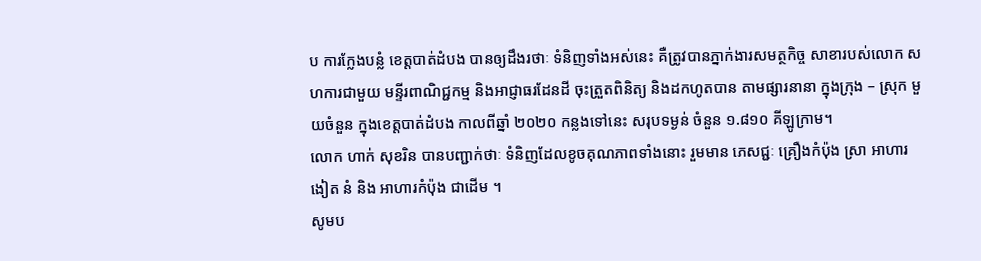ប ការក្លែងបន្លំ ខេត្តបាត់ដំបង បានឲ្យដឹងរថាៈ ទំនិញទាំងអស់នេះ គឺត្រូវបានភ្នាក់ងារសមត្ថកិច្ច សាខារបស់លោក សហការជាមួយ មន្ទីរពាណិជ្ជកម្ម និងអាជ្ញាធរដែនដី ចុះត្រួតពិនិត្យ និងដកហូតបាន តាមផ្សារនានា ក្នុងក្រុង – ស្រុក មួយចំនួន ក្នុងខេត្តបាត់ដំបង កាលពីឆ្នាំ ២០២០ កន្លងទៅនេះ សរុបទម្ងន់ ចំនួន ១.៨១០ គីឡូក្រាម។
លោក ហាក់ សុខរិន បានបញ្ជាក់ថាៈ ទំនិញដែលខូចគុណភាពទាំងនោះ រួមមាន ភេសជ្ជៈ គ្រឿងកំប៉ុង ស្រា អាហារ ងៀត នំ និង អាហារកំប៉ុង ជាដើម ។
សូមប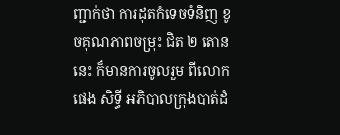ញ្ជាក់ថា ការដុតកំទេចទំនិញ ខូចគុណភាពចម្រុះ ជិត ២ តោននេះ ក៏មានការចូលរួម ពីលោក ផេង សិទ្ធី អភិបាលក្រុងបាត់ដំ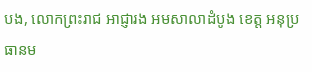បង, លោកព្រះរាជ អាជ្ញារង អមសាលាដំបូង ខេត្ត អនុប្រធានម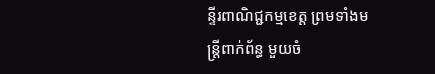ន្ទីរពាណិជ្ជកម្មខេត្ត ព្រមទាំងមន្ត្រីពាក់ព័ន្ធ មួយចំ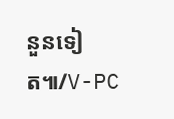នួនទៀត៕/V-PC